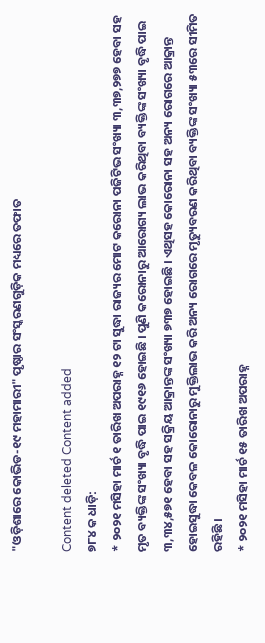"ଓଡ଼ିଶାରେ କୋଭିଡ-୧୯ ମହାମାରୀ" ପୃଷ୍ଠାର ସଂସ୍କରଣ‌ଗୁଡ଼ିକ ମଧ୍ୟରେ ତଫାତ

Content deleted Content added
୭୮୪ କ ଧାଡ଼ି:
* ୨୦୨୧ ମସିହା ମାର୍ଚ ୧ ତାରିଖ ଅପରାହ୍ନ ୧୨ ଟା ସୁଦ୍ଧା ରାଜ୍ୟର ମୋଟ କରୋନା ପଜିଟିଭ ସଂଖ୍ୟା ୩,୩୭,୨୭୭ ହେବା ସହ ମୃତ ବ୍ୟକ୍ତିଙ୍କ ସଂଖ୍ୟା ବୃଦ୍ଧି ପାଇ ୧୯୧୬ ହୋଇଛି । ପୁଣି କରୋନାରୁ ଆରୋଗ୍ୟ ଲାଭ କରିଥିବା ବ୍ୟକ୍ତିଙ୍କ ସଂଖ୍ୟା ବୃଦ୍ଧି ପାଇ ୩,୩୪,୫୭୧ ହେବା ସହ ସକ୍ରିୟ ଆକ୍ରାନ୍ତଙ୍କ ସଂଖ୍ୟା ୭୩୭ ହୋଇଛି । ଏଥିସହ କୋରୋନା ସହ ଅନ୍ୟ ରୋଗରେ ଆକ୍ରାନ୍ତ ହୋଇସୁଦ୍ଧା କେବଳ କୋରୋନାରୁ ମୁକ୍ତିଲାଭ କରି ଅନ୍ୟ ରୋଗରେ ମୃତ୍ୟୁବରଣ କରିଥିବା ବ୍ୟକ୍ତିଙ୍କ ସଂଖ୍ୟା ୫୩ରେ ସୀମିତ ରହିଛି ।
* ୨୦୨୧ ମସିହା ମାର୍ଚ ୧୫ ତାରିଖ ଅପରାହ୍ନ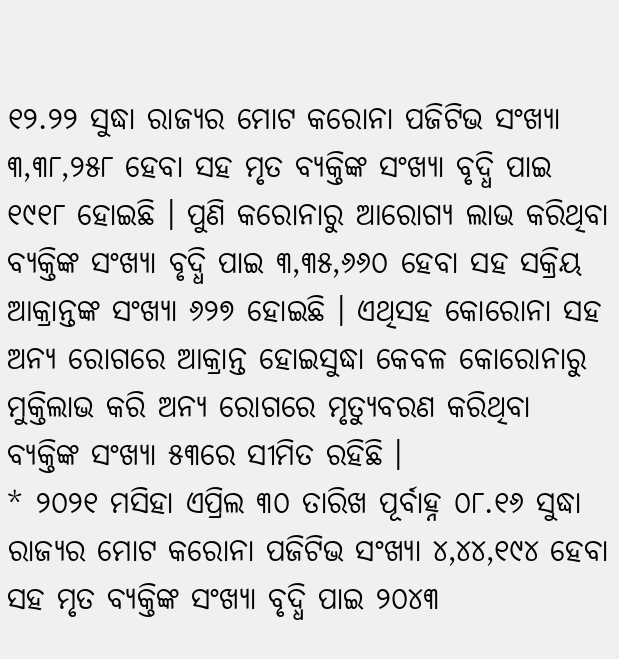୧୨.୨୨ ସୁଦ୍ଧା ରାଜ୍ୟର ମୋଟ କରୋନା ପଜିଟିଭ ସଂଖ୍ୟା ୩,୩୮,୨୫୮ ହେବା ସହ ମୃତ ବ୍ୟକ୍ତିଙ୍କ ସଂଖ୍ୟା ବୃଦ୍ଧି ପାଇ ୧୯୧୮ ହୋଇଛି । ପୁଣି କରୋନାରୁ ଆରୋଗ୍ୟ ଲାଭ କରିଥିବା ବ୍ୟକ୍ତିଙ୍କ ସଂଖ୍ୟା ବୃଦ୍ଧି ପାଇ ୩,୩୫,୬୬୦ ହେବା ସହ ସକ୍ରିୟ ଆକ୍ରାନ୍ତଙ୍କ ସଂଖ୍ୟା ୬୨୭ ହୋଇଛି । ଏଥିସହ କୋରୋନା ସହ ଅନ୍ୟ ରୋଗରେ ଆକ୍ରାନ୍ତ ହୋଇସୁଦ୍ଧା କେବଳ କୋରୋନାରୁ ମୁକ୍ତିଲାଭ କରି ଅନ୍ୟ ରୋଗରେ ମୃତ୍ୟୁବରଣ କରିଥିବା ବ୍ୟକ୍ତିଙ୍କ ସଂଖ୍ୟା ୫୩ରେ ସୀମିତ ରହିଛି ।
* ୨୦୨୧ ମସିହା ଏପ୍ରିଲ ୩୦ ତାରିଖ ପୂର୍ବାହ୍ନ ୦୮.୧୬ ସୁଦ୍ଧା ରାଜ୍ୟର ମୋଟ କରୋନା ପଜିଟିଭ ସଂଖ୍ୟା ୪,୪୪,୧୯୪ ହେବା ସହ ମୃତ ବ୍ୟକ୍ତିଙ୍କ ସଂଖ୍ୟା ବୃଦ୍ଧି ପାଇ ୨୦୪୩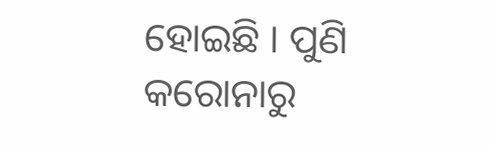ହୋଇଛି । ପୁଣି କରୋନାରୁ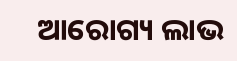ଆରୋଗ୍ୟ ଲାଭ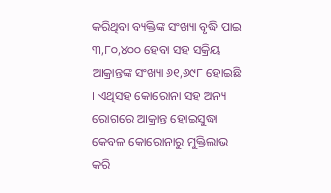କରିଥିବା ବ୍ୟକ୍ତିଙ୍କ ସଂଖ୍ୟା ବୃଦ୍ଧି ପାଇ ୩,୮୦,୪୦୦ ହେବା ସହ ସକ୍ରିୟ ଆକ୍ରାନ୍ତଙ୍କ ସଂଖ୍ୟା ୬୧,୬୯୮ ହୋଇଛି । ଏଥିସହ କୋରୋନା ସହ ଅନ୍ୟ ରୋଗରେ ଆକ୍ରାନ୍ତ ହୋଇସୁଦ୍ଧା କେବଳ କୋରୋନାରୁ ମୁକ୍ତିଲାଭ କରି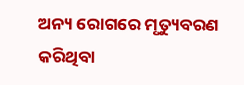ଅନ୍ୟ ରୋଗରେ ମୃତ୍ୟୁବରଣ କରିଥିବା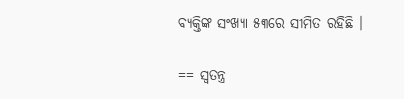ବ୍ୟକ୍ତିଙ୍କ ସଂଖ୍ୟା ୫୩ରେ ସୀମିତ ରହିଛି ।

== ସ୍ୱତନ୍ତ୍ର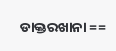ଡାକ୍ତରଖାନା ==